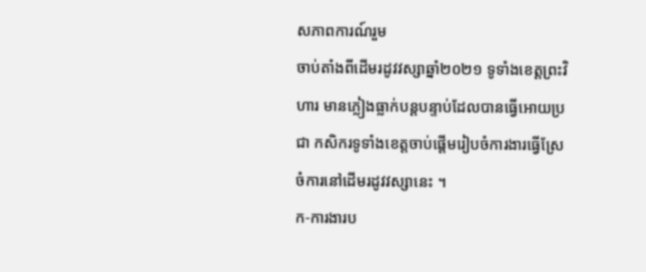សភាពការណ៍រួម
ចាប់តាំងពីដើមរដូវវស្សាឆ្នាំ២០២១ ទូទាំងខេត្តព្រះវិហារ មានភ្លៀងធ្លាក់បន្តបន្ទាប់ដែលបានធ្វើអោយប្រជា កសិករទូទាំងខេត្តចាប់ផ្តើមរៀបចំការងារធ្វើស្រែចំការនៅដើមរដូវវស្សានេះ ។
ក-ការងារប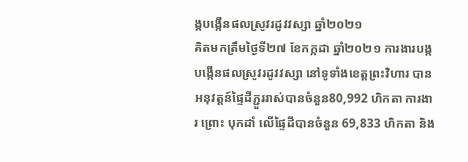ង្កបង្កើនផលស្រូវរដូវវស្សា ឆ្នាំ២០២១
គិតមកត្រឹមថ្ងៃទី២៧ ខែកក្កដា ឆ្នាំ២០២១ ការងារបង្កបង្កើនផលស្រូវរដូវវស្សា នៅទូទាំងខេត្តព្រះវិហារ បាន អនុវត្តន៍ផ្ទៃដីភ្ជួររាស់បានចំនួន80,992 ហិកតា ការងារ ព្រោះ បុកដាំ លើផ្ទៃដីបានចំនួន 69,833 ហិកតា និង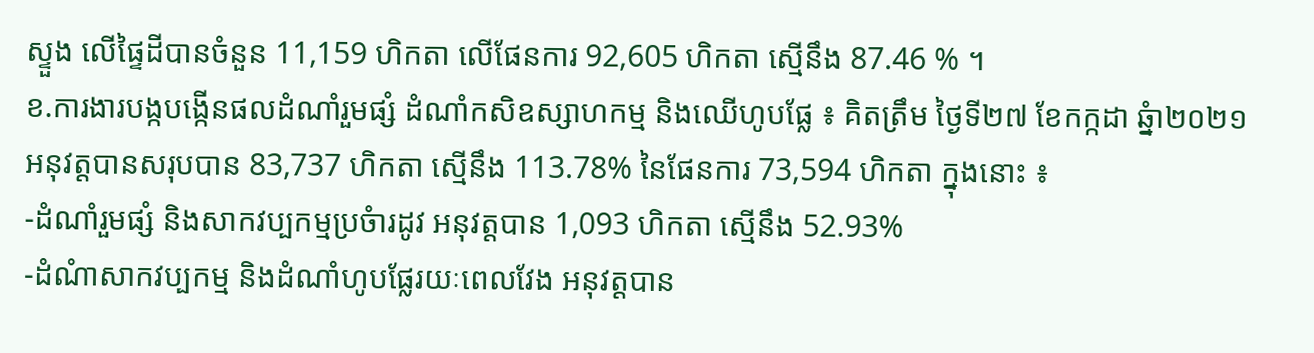ស្ទួង លើផ្ទៃដីបានចំនួន 11,159 ហិកតា លើផែនការ 92,605 ហិកតា ស្មើនឹង 87.46 % ។
ខ.ការងារបង្កបង្កើនផលដំណាំរួមផ្សំ ដំណាំកសិឧស្សាហកម្ម និងឈើហូបផ្លែ ៖ គិតត្រឹម ថ្ងៃទី២៧ ខែកក្កដា ឆ្នំា២០២១ អនុវត្តបានសរុបបាន 83,737 ហិកតា ស្មើនឹង 113.78% នៃផែនការ 73,594 ហិកតា ក្នុងនោះ ៖
-ដំណាំរួមផ្សំ និងសាកវប្បកម្មប្រចំារដូវ អនុវត្តបាន 1,093 ហិកតា ស្មើនឹង 52.93%
-ដំណំាសាកវប្បកម្ម និងដំណាំហូបផ្លែរយៈពេលវែង អនុវត្តបាន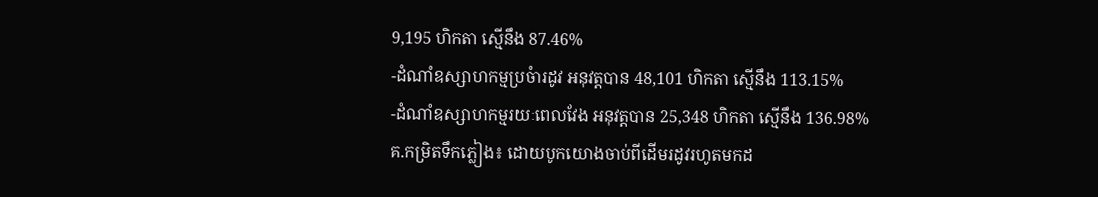9,195 ហិកតា ស្មើនឹង 87.46%
-ដំណាំឧស្សាហកម្មប្រចំារដូវ អនុវត្តបាន 48,101 ហិកតា ស្មើនឹង 113.15%
-ដំណាំឧស្សាហកម្មរយៈពេលវែង អនុវត្តបាន 25,348 ហិកតា ស្មើនឹង 136.98%
គ.កម្រិតទឹកភ្លៀង៖ ដោយបូកយោងចាប់ពីដើមរដូវរហូតមកដ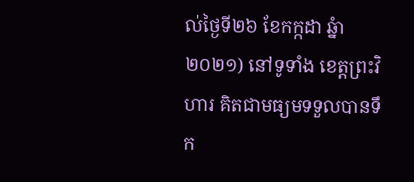ល់ថ្ងៃទី២៦ ខែកក្កដា ឆ្នំា២០២១) នៅទូទាំង ខេត្តព្រះវិហារ គិតជាមធ្យមទទួលបានទឹក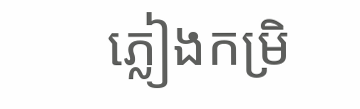ភ្លៀងកម្រិ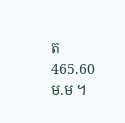ត 465.60 ម.ម ។